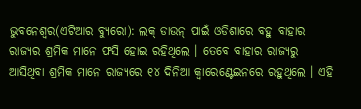ଭୁବନେଶ୍ୱର(ଏଟିଆର ବ୍ୟୁରୋ): ଲକ୍ ଡାଉନ୍ ପାଇଁ ଓଡିଶାରେ ବହୁ ବାହାର ରାଜ୍ୟର ଶ୍ରମିକ ମାନେ ଫସି ହୋଇ ରହିଥିଲେ । ତେବେ ବାହାର ରାଜ୍ୟରୁ ଆସିଥିବା ଶ୍ରମିକ ମାନେ ରାଜ୍ୟରେ ୧୪ ଦିନିଆ କ୍ୱାରେଣ୍ଟେଇନରେ ରହୁଥିଲେ । ଏହି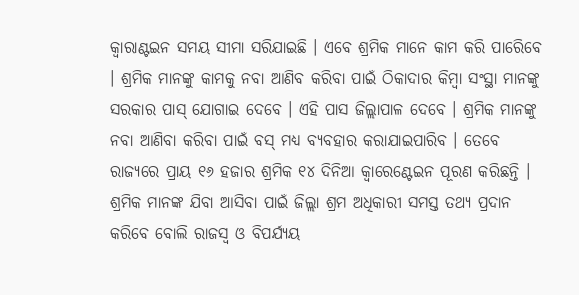କ୍ୱାରାଣ୍ଟଇନ ସମୟ ସୀମା ସରିଯାଇଛି । ଏବେ ଶ୍ରମିକ ମାନେ କାମ କରି ପାରେିବେ । ଶ୍ରମିକ ମାନଙ୍କୁ କାମକୁ ନବା ଆଣିବ କରିବା ପାଇଁ ଠିକାଦାର କିମ୍ବା ସଂସ୍ଥା ମାନଙ୍କୁ ସରକାର ପାସ୍ ଯୋଗାଇ ଦେବେ । ଏହି ପାସ ଜିଲ୍ଲାପାଳ ଦେବେ । ଶ୍ରମିକ ମାନଙ୍କୁ ନବା ଆଣିବା କରିବା ପାଇଁ ବସ୍ ମଧ୍ୟ ବ୍ୟବହାର କରାଯାଇପାରିବ । ତେବେ ରାଜ୍ୟରେ ପ୍ରାୟ ୧୬ ହଜାର ଶ୍ରମିକ ୧୪ ଦିନିଆ କ୍ୱାରେଣ୍ଟେଇନ ପୂରଣ କରିଛନ୍ତି । ଶ୍ରମିକ ମାନଙ୍କ ଯିବା ଆସିବା ପାଇଁ ଜିଲ୍ଲା ଶ୍ରମ ଅଧିକାରୀ ସମସ୍ତ ତଥ୍ୟ ପ୍ରଦାନ କରିବେ ବୋଲି ରାଜସ୍ୱ ଓ ବିପର୍ଯ୍ୟୟ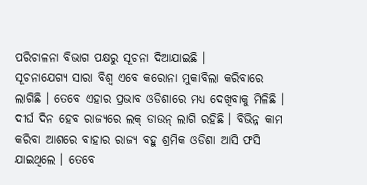ପରିଚାଳନା ବିଭାଗ ପକ୍ଷରୁ ସୂଚନା ଦିଆଯାଇଛି ।
ସୂଚନାଯେଗ୍ୟ ସାରା ବିଶ୍ୱ ଏବେ କରୋନା ମୁକାବିଲା କରିବାରେ ଲାଗିଛି । ତେବେ ଏହାର ପ୍ରଭାବ ଓଡିଶାରେ ମଧ୍ୟ ଦେଖିବାକୁ ମିଳିଛି । ଦୀର୍ଘ ଦିନ ହେବ ରାଜ୍ୟରେ ଲକ୍ ଡାଉନ୍ ଲାଗି ରହିଛି । ବିଭିନ୍ନ କାମ କରିବା ଆଶରେ ବାହାର ରାଜ୍ୟ ବହୁ ଶ୍ରମିକ ଓଡିଶା ଆସି ଫସି ଯାଇଥିଲେ । ତେବେ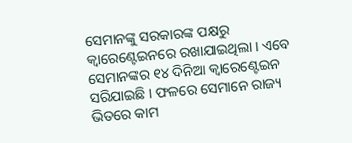ସେମାନଙ୍କୁ ସରକାରଙ୍କ ପକ୍ଷରୁ କ୍ୱାରେଣ୍ଟେଇନରେ ରଖାଯାଇଥିଲା । ଏବେ ସେମାନଙ୍କର ୧୪ ଦିନିଆ କ୍ୱାରେଣ୍ଟେଇନ ସରିଯାଇଛି । ଫଳରେ ସେମାନେ ରାଜ୍ୟ ଭିତରେ କାମ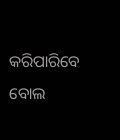କରିପାରିବେ ବୋଲ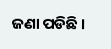ଜଣା ପଡିଛି ।